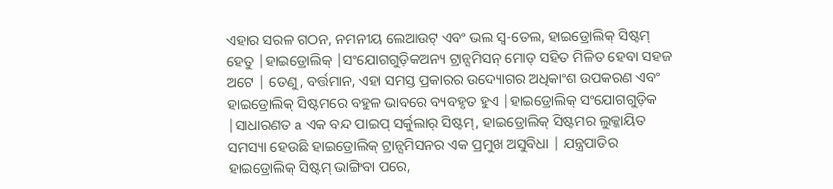ଏହାର ସରଳ ଗଠନ, ନମନୀୟ ଲେଆଉଟ୍ ଏବଂ ଭଲ ସ୍ୱ-ତେଲ, ହାଇଡ୍ରୋଲିକ୍ ସିଷ୍ଟମ୍ ହେତୁ |ହାଇଡ୍ରୋଲିକ୍ |ସଂଯୋଗଗୁଡ଼ିକଅନ୍ୟ ଟ୍ରାନ୍ସମିସନ୍ ମୋଡ୍ ସହିତ ମିଳିତ ହେବା ସହଜ ଅଟେ | ତେଣୁ, ବର୍ତ୍ତମାନ, ଏହା ସମସ୍ତ ପ୍ରକାରର ଉଦ୍ୟୋଗର ଅଧିକାଂଶ ଉପକରଣ ଏବଂ ହାଇଡ୍ରୋଲିକ୍ ସିଷ୍ଟମରେ ବହୁଳ ଭାବରେ ବ୍ୟବହୃତ ହୁଏ |ହାଇଡ୍ରୋଲିକ୍ ସଂଯୋଗଗୁଡ଼ିକ |ସାଧାରଣତ a ଏକ ବନ୍ଦ ପାଇପ୍ ସର୍କୁଲାର୍ ସିଷ୍ଟମ୍, ହାଇଡ୍ରୋଲିକ୍ ସିଷ୍ଟମର ଲୁକ୍କାୟିତ ସମସ୍ୟା ହେଉଛି ହାଇଡ୍ରୋଲିକ୍ ଟ୍ରାନ୍ସମିସନର ଏକ ପ୍ରମୁଖ ଅସୁବିଧା | ଯନ୍ତ୍ରପାତିର ହାଇଡ୍ରୋଲିକ୍ ସିଷ୍ଟମ୍ ଭାଙ୍ଗିବା ପରେ,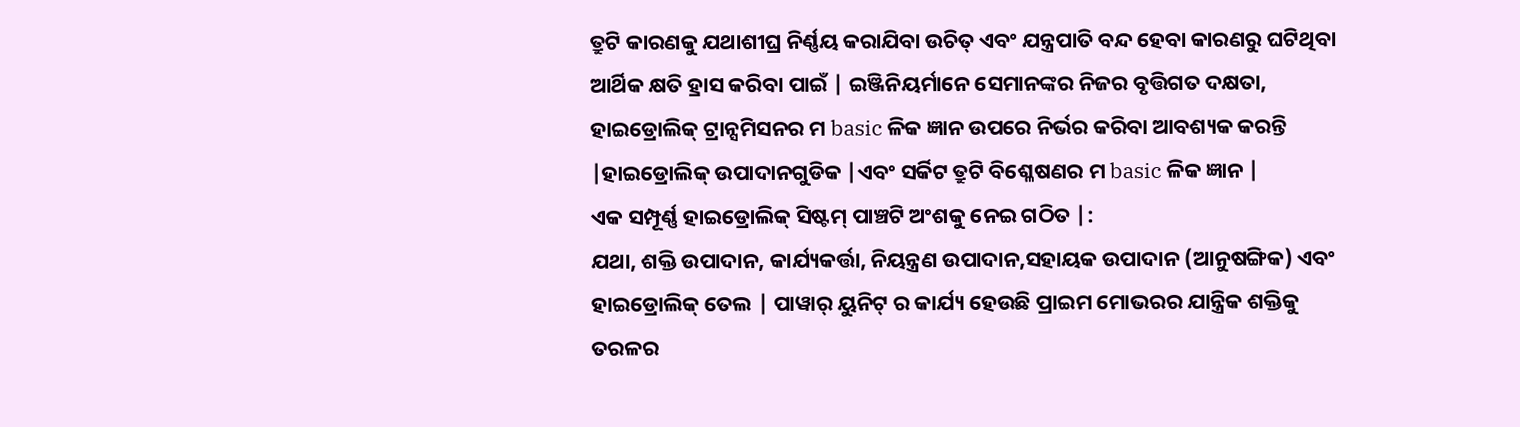ତ୍ରୁଟି କାରଣକୁ ଯଥାଶୀଘ୍ର ନିର୍ଣ୍ଣୟ କରାଯିବା ଉଚିତ୍ ଏବଂ ଯନ୍ତ୍ରପାତି ବନ୍ଦ ହେବା କାରଣରୁ ଘଟିଥିବା ଆର୍ଥିକ କ୍ଷତି ହ୍ରାସ କରିବା ପାଇଁ | ଇଞ୍ଜିନିୟର୍ମାନେ ସେମାନଙ୍କର ନିଜର ବୃତ୍ତିଗତ ଦକ୍ଷତା, ହାଇଡ୍ରୋଲିକ୍ ଟ୍ରାନ୍ସମିସନର ମ basic ଳିକ ଜ୍ଞାନ ଉପରେ ନିର୍ଭର କରିବା ଆବଶ୍ୟକ କରନ୍ତି |ହାଇଡ୍ରୋଲିକ୍ ଉପାଦାନଗୁଡିକ |ଏବଂ ସର୍କିଟ ତ୍ରୁଟି ବିଶ୍ଳେଷଣର ମ basic ଳିକ ଜ୍ଞାନ |
ଏକ ସମ୍ପୂର୍ଣ୍ଣ ହାଇଡ୍ରୋଲିକ୍ ସିଷ୍ଟମ୍ ପାଞ୍ଚଟି ଅଂଶକୁ ନେଇ ଗଠିତ |:
ଯଥା, ଶକ୍ତି ଉପାଦାନ, କାର୍ଯ୍ୟକର୍ତ୍ତା, ନିୟନ୍ତ୍ରଣ ଉପାଦାନ,ସହାୟକ ଉପାଦାନ (ଆନୁଷଙ୍ଗିକ) ଏବଂ ହାଇଡ୍ରୋଲିକ୍ ତେଲ | ପାୱାର୍ ୟୁନିଟ୍ ର କାର୍ଯ୍ୟ ହେଉଛି ପ୍ରାଇମ ମୋଭରର ଯାନ୍ତ୍ରିକ ଶକ୍ତିକୁ ତରଳର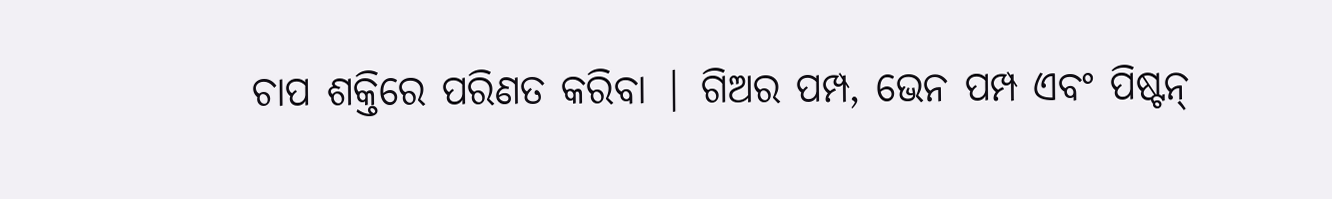ଚାପ ଶକ୍ତିରେ ପରିଣତ କରିବା | ଗିଅର ପମ୍ପ, ଭେନ ପମ୍ପ ଏବଂ ପିଷ୍ଟନ୍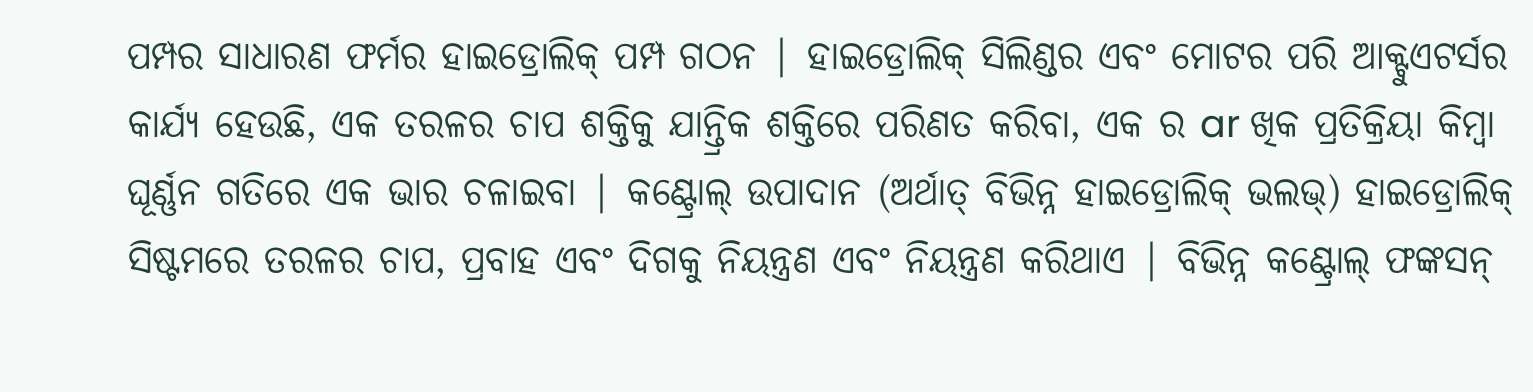ପମ୍ପର ସାଧାରଣ ଫର୍ମର ହାଇଡ୍ରୋଲିକ୍ ପମ୍ପ ଗଠନ | ହାଇଡ୍ରୋଲିକ୍ ସିଲିଣ୍ଡର ଏବଂ ମୋଟର ପରି ଆକ୍ଟୁଏଟର୍ସର କାର୍ଯ୍ୟ ହେଉଛି, ଏକ ତରଳର ଚାପ ଶକ୍ତିକୁ ଯାନ୍ତ୍ରିକ ଶକ୍ତିରେ ପରିଣତ କରିବା, ଏକ ର ar ଖିକ ପ୍ରତିକ୍ରିୟା କିମ୍ବା ଘୂର୍ଣ୍ଣନ ଗତିରେ ଏକ ଭାର ଚଳାଇବା | କଣ୍ଟ୍ରୋଲ୍ ଉପାଦାନ (ଅର୍ଥାତ୍ ବିଭିନ୍ନ ହାଇଡ୍ରୋଲିକ୍ ଭଲଭ୍) ହାଇଡ୍ରୋଲିକ୍ ସିଷ୍ଟମରେ ତରଳର ଚାପ, ପ୍ରବାହ ଏବଂ ଦିଗକୁ ନିୟନ୍ତ୍ରଣ ଏବଂ ନିୟନ୍ତ୍ରଣ କରିଥାଏ | ବିଭିନ୍ନ କଣ୍ଟ୍ରୋଲ୍ ଫଙ୍କସନ୍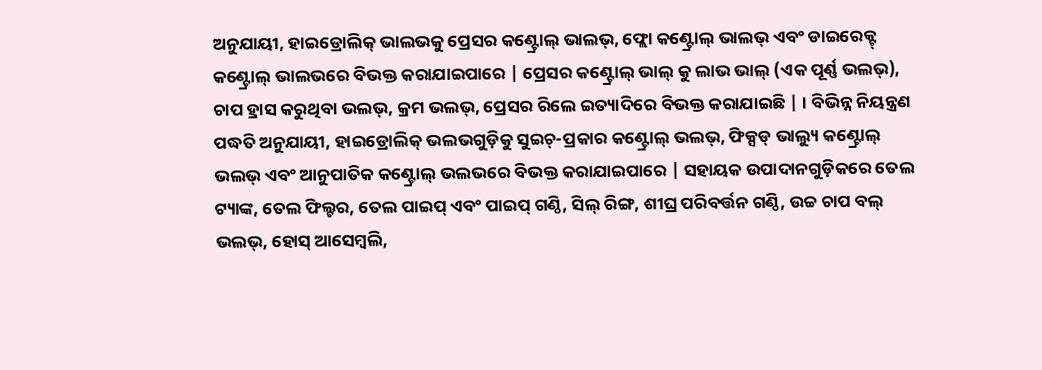ଅନୁଯାୟୀ, ହାଇଡ୍ରୋଲିକ୍ ଭାଲଭକୁ ପ୍ରେସର କଣ୍ଟ୍ରୋଲ୍ ଭାଲଭ୍, ଫ୍ଲୋ କଣ୍ଟ୍ରୋଲ୍ ଭାଲଭ୍ ଏବଂ ଡାଇରେକ୍ଟ୍ କଣ୍ଟ୍ରୋଲ୍ ଭାଲଭରେ ବିଭକ୍ତ କରାଯାଇପାରେ | ପ୍ରେସର କଣ୍ଟ୍ରୋଲ୍ ଭାଲ୍ କୁ ଲାଭ ଭାଲ୍ (ଏକ ପୂର୍ଣ୍ଣ ଭଲଭ୍), ଚାପ ହ୍ରାସ କରୁଥିବା ଭଲଭ୍, କ୍ରମ ଭଲଭ୍, ପ୍ରେସର ରିଲେ ଇତ୍ୟାଦିରେ ବିଭକ୍ତ କରାଯାଇଛି | । ବିଭିନ୍ନ ନିୟନ୍ତ୍ରଣ ପଦ୍ଧତି ଅନୁଯାୟୀ, ହାଇଡ୍ରୋଲିକ୍ ଭଲଭଗୁଡ଼ିକୁ ସୁଇଚ୍-ପ୍ରକାର କଣ୍ଟ୍ରୋଲ୍ ଭଲଭ୍, ଫିକ୍ସଡ୍ ଭାଲ୍ୟୁ କଣ୍ଟ୍ରୋଲ୍ ଭଲଭ୍ ଏବଂ ଆନୁପାତିକ କଣ୍ଟ୍ରୋଲ୍ ଭଲଭରେ ବିଭକ୍ତ କରାଯାଇପାରେ | ସହାୟକ ଉପାଦାନଗୁଡ଼ିକରେ ତେଲ ଟ୍ୟାଙ୍କ, ତେଲ ଫିଲ୍ଟର, ତେଲ ପାଇପ୍ ଏବଂ ପାଇପ୍ ଗଣ୍ଠି, ସିଲ୍ ରିଙ୍ଗ, ଶୀଘ୍ର ପରିବର୍ତ୍ତନ ଗଣ୍ଠି, ଉଚ୍ଚ ଚାପ ବଲ୍ ଭଲଭ୍, ହୋସ୍ ଆସେମ୍ବଲି,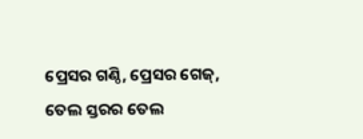ପ୍ରେସର ଗଣ୍ଠି, ପ୍ରେସର ଗେଜ୍, ତେଲ ସ୍ତରର ତେଲ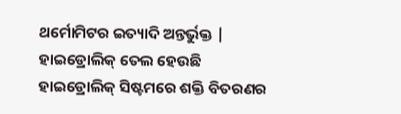ଥର୍ମୋମିଟର ଇତ୍ୟାଦି ଅନ୍ତର୍ଭୁକ୍ତ | ହାଇଡ୍ରୋଲିକ୍ ତେଲ ହେଉଛି ହାଇଡ୍ରୋଲିକ୍ ସିଷ୍ଟମରେ ଶକ୍ତି ବିତରଣର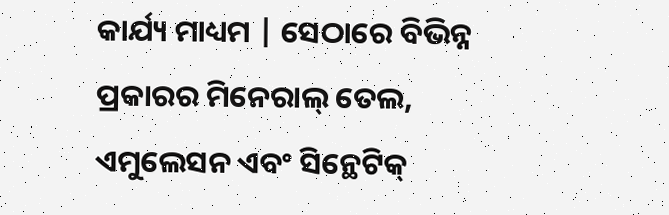କାର୍ଯ୍ୟ ମାଧ୍ୟମ | ସେଠାରେ ବିଭିନ୍ନ ପ୍ରକାରର ମିନେରାଲ୍ ତେଲ, ଏମୁଲେସନ ଏବଂ ସିନ୍ଥେଟିକ୍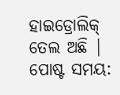ହାଇଡ୍ରୋଲିକ୍ ତେଲ ଅଛି |
ପୋଷ୍ଟ ସମୟ: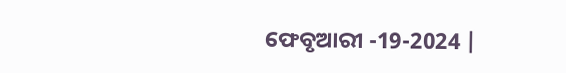ଫେବୃଆରୀ -19-2024 |